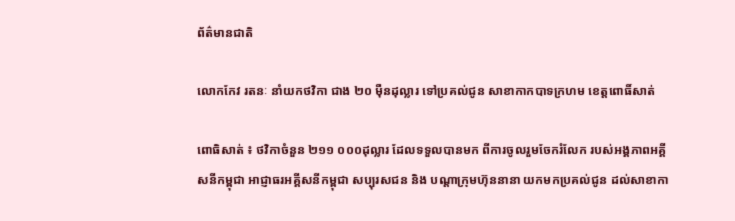ព័ត៌មានជាតិ

លោកកែវ រតនៈ នាំយកថវិកា ជាង ២០ ម៉ឺនដុល្លារ ទៅប្រគល់ជូន សាខាកាកបាទក្រហម ខេត្តពោធិ៍សាត់

ពោធិសាត់ ៖ ថវិកាចំនួន ២១១ ០០០ដុល្លារ ដែលទទួលបានមក ពីការចូលរួមចែករំលែក របស់អង្គភាពអគ្គីសនីកម្ពុជា អាជ្ញាធរអគ្គីសនីកម្ពុជា សប្បុរសជន និង បណ្តាក្រុមហ៊ុននានា យកមកប្រគល់ជូន ដល់សាខាកា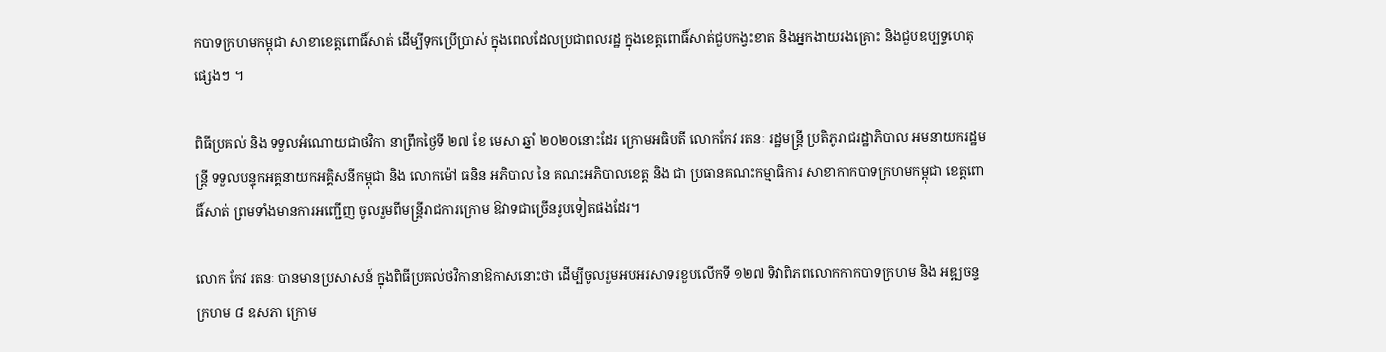កបាទក្រហមកម្ពុជា សាខាខេត្តពោធិ៍សាត់ ដើម្បីទុកប្រើប្រាស់ ក្នុងពេលដែលប្រជាពលរដ្ឋ ក្នុងខេត្តពោធិ៍សាត់ជួបកង្វះខាត និងអ្នកងាយរងគ្រោះ និងជួបឧប្បទ្ទហេតុផ្សេងៗ ។

ពិធីប្រគល់ និង ទទួលអំណោយជាថវិកា នាព្រឹកថ្ងៃទី ២៧ ខែ មេសា ឆ្នាំ ២០២០នោះដែរ ក្រោមអធិបតី លោកកែវ រតនៈ រដ្ឋមន្រ្តី ប្រតិភូរាជរដ្ឋាភិបាល អមនាយករដ្ឋមន្រ្តី ទទួលបន្ទុកអគ្គនាយកអគ្គិសនីកម្ពុជា និង លោកម៉ៅ ធនិន អភិបាល នៃ គណះអភិបាលខេត្ត និង ជា ប្រធានគណះកម្មាធិការ សាខាកាកបាទក្រហមកម្ពុជា ខេត្តពោធិ៍សាត់ ព្រមទាំងមានការអញ្ជើញ ចូលរួមពីមន្ត្រីរាជការក្រោម ឱវាទជាច្រើនរូបទៀតផងដែរ។

លោក កែវ រតនៈ បានមានប្រសាសន៍ ក្នុងពិធីប្រគល់ថវិកានាឱកាសនោះថា ដើម្បីចូលរួមអបអរសាទរខួបលើកទី ១២៧ ទិវាពិភពលោកកាកបាទក្រហម និង អឌ្ឍចន្ទក្រហម ៨ ឧសភា ក្រោម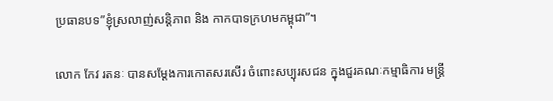ប្រធានបទ”ខ្ញុំស្រលាញ់សន្តិភាព និង កាកបាទក្រហមកម្ពុជា”។

លោក កែវ រតនៈ បានសម្តែងការកោតសរសើរ ចំពោះសប្បុរសជន ក្នុងជួរគណៈកម្មាធិការ មន្ត្រី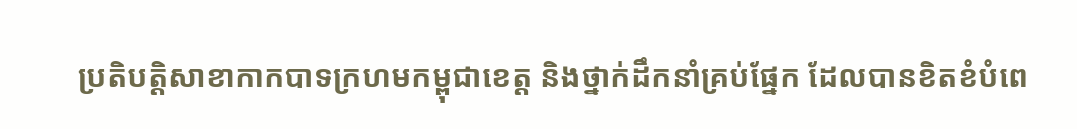ប្រតិបត្តិសាខាកាកបាទក្រហមកម្ពុជាខេត្ត និងថ្នាក់ដឹកនាំគ្រប់ផ្នែក ដែលបានខិតខំបំពេ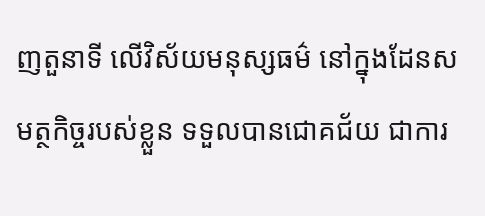ញតួនាទី លើវិស័យមនុស្សធម៌ នៅក្នុងដែនសមត្ថកិច្ចរបស់ខ្លួន ទទួលបានជោគជ័យ ជាការ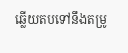ឆ្លើយតបទៅនឹងតម្រូ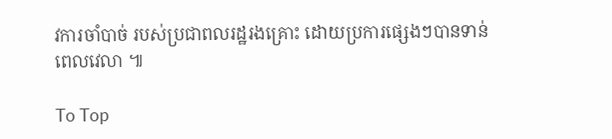វការចាំបាច់ របស់ប្រជាពលរដ្ឋរងគ្រោះ ដោយប្រការផ្សេងៗបានទាន់ពេលវេលា ៕

To Top